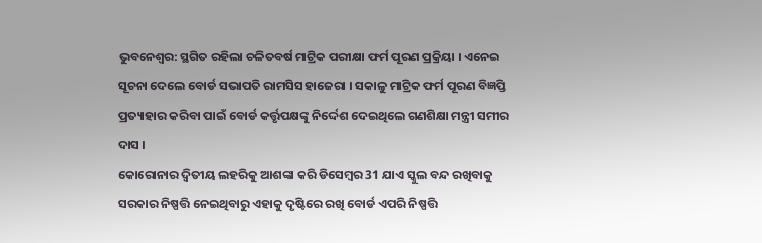ଭୁବନେଶ୍ବର: ସ୍ଥଗିତ ରହିଲା ଚଳିତବର୍ଷ ମାଟ୍ରିକ ପରୀକ୍ଷା ଫର୍ମ ପୂରଣ ପ୍ରକ୍ରିୟା । ଏନେଇ ସୂଚନା ଦେଲେ ବୋର୍ଡ ସଭାପତି ରାମସିସ ହାଜେରା । ସକାଳୁ ମାଟ୍ରିକ ଫର୍ମ ପୂରଣ ବିଜ୍ଞପ୍ତି ପ୍ରତ୍ୟାହାର କରିବା ପାଇଁ ବୋର୍ଡ କର୍ତ୍ତୃପକ୍ଷଙ୍କୁ ନିର୍ଦ୍ଦେଶ ଦେଇଥିଲେ ଗଣଶିକ୍ଷା ମନ୍ତ୍ରୀ ସମୀର ଦାସ ।
କୋରୋନାର ଦ୍ବିତୀୟ ଲହରିକୁ ଆଶଙ୍କା କରି ଡିସେମ୍ବର 31 ଯାଏ ସ୍କୁଲ ବନ୍ଦ ରଖିବାକୁ ସରକାର ନିଷ୍ପତ୍ତି ନେଇଥିବାରୁ ଏହାକୁ ଦୃଷ୍ଟିରେ ରଖି ବୋର୍ଡ ଏପରି ନିଷ୍ପତ୍ତି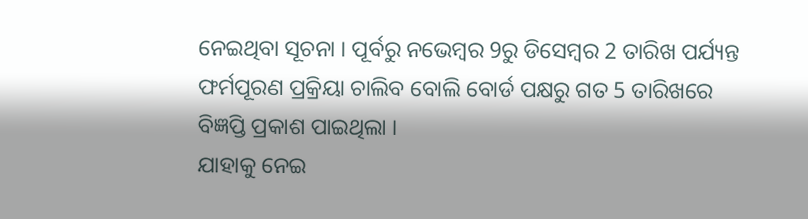ନେଇଥିବା ସୂଚନା । ପୂର୍ବରୁ ନଭେମ୍ବର 9ରୁ ଡିସେମ୍ବର 2 ତାରିଖ ପର୍ଯ୍ୟନ୍ତ ଫର୍ମପୂରଣ ପ୍ରକ୍ରିୟା ଚାଲିବ ବୋଲି ବୋର୍ଡ ପକ୍ଷରୁ ଗତ 5 ତାରିଖରେ ବିଜ୍ଞପ୍ତି ପ୍ରକାଶ ପାଇଥିଲା ।
ଯାହାକୁ ନେଇ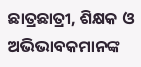ଛାତ୍ରଛାତ୍ରୀ, ଶିକ୍ଷକ ଓ ଅଭିଭାବକମାନଙ୍କ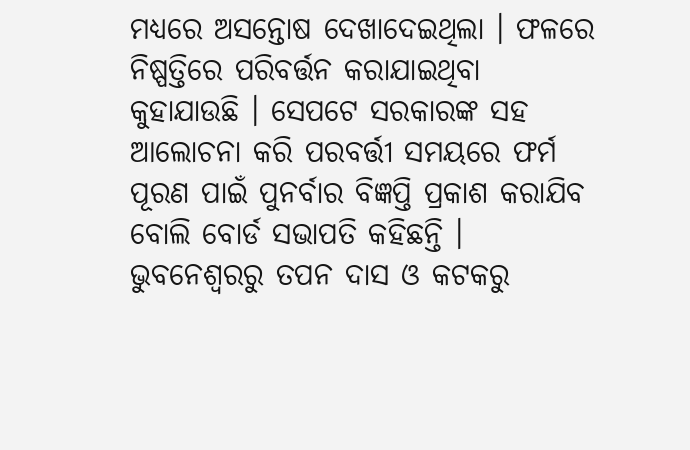ମଧ୍ୟରେ ଅସନ୍ତୋଷ ଦେଖାଦେଇଥିଲା । ଫଳରେ ନିଷ୍ପତ୍ତିରେ ପରିବର୍ତ୍ତନ କରାଯାଇଥିବା କୁହାଯାଉଛି । ସେପଟେ ସରକାରଙ୍କ ସହ ଆଲୋଚନା କରି ପରବର୍ତ୍ତୀ ସମୟରେ ଫର୍ମ ପୂରଣ ପାଇଁ ପୁନର୍ବାର ବିଜ୍ଞପ୍ତି ପ୍ରକାଶ କରାଯିବ ବୋଲି ବୋର୍ଡ ସଭାପତି କହିଛନ୍ତି ।
ଭୁବନେଶ୍ବରରୁ ତପନ ଦାସ ଓ କଟକରୁ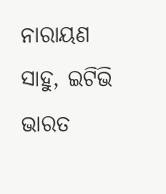ନାରାୟଣ ସାହୁ, ଇଟିଭି ଭାରତ